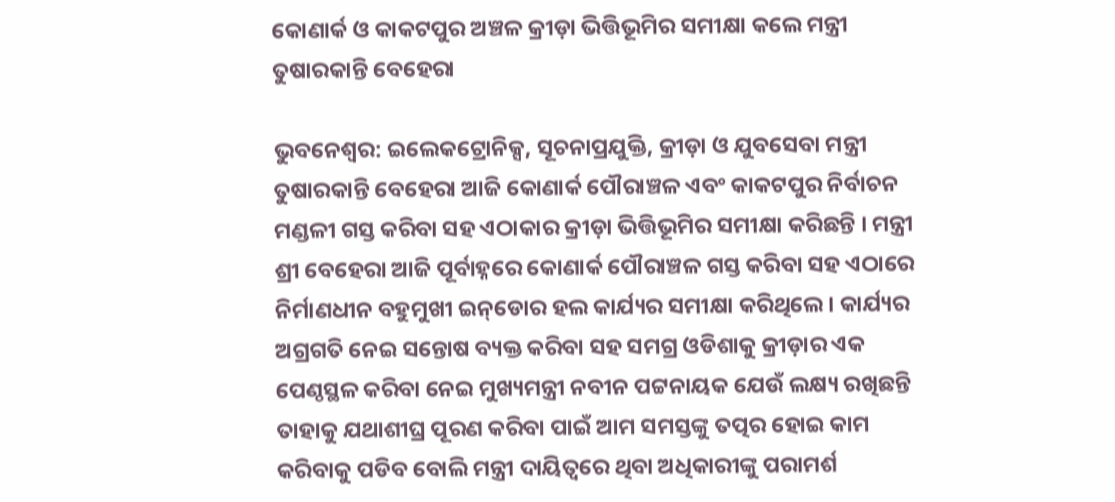କୋଣାର୍କ ଓ କାକଟପୁର ଅଞ୍ଚଳ କ୍ରୀଡ଼ା ଭିତ୍ତିଭୂମିର ସମୀକ୍ଷା କଲେ ମନ୍ତ୍ରୀ ତୁଷାରକାନ୍ତି ବେହେରା

ଭୁବନେଶ୍ୱର: ଇଲେକଟ୍ରୋନିକ୍ସ, ସୂଚନାପ୍ରଯୁକ୍ତି, କ୍ରୀଡ଼ା ଓ ଯୁବସେବା ମନ୍ତ୍ରୀ ତୁଷାରକାନ୍ତି ବେହେରା ଆଜି କୋଣାର୍କ ପୌରାଞ୍ଚଳ ଏବଂ କାକଟପୁର ନିର୍ବାଚନ ମଣ୍ଡଳୀ ଗସ୍ତ କରିବା ସହ ଏଠାକାର କ୍ରୀଡ଼ା ଭିତ୍ତିଭୂମିର ସମୀକ୍ଷା କରିଛନ୍ତି । ମନ୍ତ୍ରୀ ଶ୍ରୀ ବେହେରା ଆଜି ପୂର୍ବାହ୍ନରେ କୋଣାର୍କ ପୌରାଞ୍ଚଳ ଗସ୍ତ କରିବା ସହ ଏଠାରେ ନିର୍ମାଣଧୀନ ବହୁମୁଖୀ ଇନ୍‌ଡୋର ହଲ କାର୍ଯ୍ୟର ସମୀକ୍ଷା କରିଥିଲେ। କାର୍ଯ୍ୟର ଅଗ୍ରଗତି ନେଇ ସନ୍ତୋଷ ବ୍ୟକ୍ତ କରିବା ସହ ସମଗ୍ର ଓଡିଶାକୁ କ୍ରୀଡ଼ାର ଏକ ପେଣ୍ଠସ୍ଥଳ କରିବା ନେଇ ମୁଖ୍ୟମନ୍ତ୍ରୀ ନବୀନ ପଟ୍ଟନାୟକ ଯେଉଁ ଲକ୍ଷ୍ୟ ରଖିଛନ୍ତି ତାହାକୁ ଯଥାଶୀଘ୍ର ପୂରଣ କରିବା ପାଇଁ ଆମ ସମସ୍ତଙ୍କୁ ତତ୍ପର ହୋଇ କାମ କରିବାକୁ ପଡିବ ବୋଲି ମନ୍ତ୍ରୀ ଦାୟିତ୍ୱରେ ଥିବା ଅଧିକାରୀଙ୍କୁ ପରାମର୍ଶ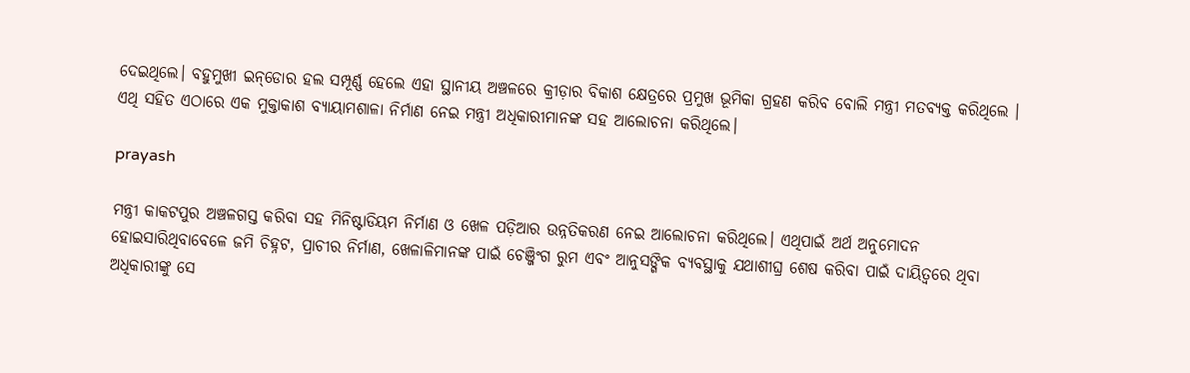ଦେଇଥିଲେ। ବହୁମୁଖୀ ଇନ୍‌ଡୋର ହଲ ସମ୍ପୂର୍ଣ୍ଣ ହେଲେ ଏହା ସ୍ଥାନୀୟ ଅଞ୍ଚଳରେ କ୍ରୀଡ଼ାର ବିକାଶ କ୍ଷେତ୍ରରେ ପ୍ରମୁଖ ଭୂମିକା ଗ୍ରହଣ କରିବ ବୋଲି ମନ୍ତ୍ରୀ ମତବ୍ୟକ୍ତ କରିଥିଲେ । ଏଥି ସହିତ ଏଠାରେ ଏକ ମୁକ୍ତାକାଶ ବ୍ୟାୟାମଶାଳା ନିର୍ମାଣ ନେଇ ମନ୍ତ୍ରୀ ଅଧିକାରୀମାନଙ୍କ ସହ ଆଲୋଚନା କରିଥିଲେ।

prayash

ମନ୍ତ୍ରୀ କାକଟପୁର ଅଞ୍ଚଳଗସ୍ତ କରିବା ସହ ମିନିଷ୍ଟାଡିୟମ ନିର୍ମାଣ ଓ ଖେଳ ପଡ଼ିଆର ଉନ୍ନତିକରଣ ନେଇ ଆଲୋଚନା କରିଥିଲେ। ଏଥିପାଇଁ ଅର୍ଥ ଅନୁମୋଦନ ହୋଇସାରିଥିବାବେଳେ ଜମି ଚିହ୍ନଟ, ପ୍ରାଚୀର ନିର୍ମାଣ, ଖେଳାଳିମାନଙ୍କ ପାଇଁ ଚେଞ୍ଜିଂଗ ରୁମ ଏବଂ ଆନୁସଙ୍ଗିକ ବ୍ୟବସ୍ଥାକୁ ଯଥାଶୀଘ୍ର ଶେଷ କରିବା ପାଇଁ ଦାୟିତ୍ୱରେ ଥିବା ଅଧିକାରୀଙ୍କୁ ସେ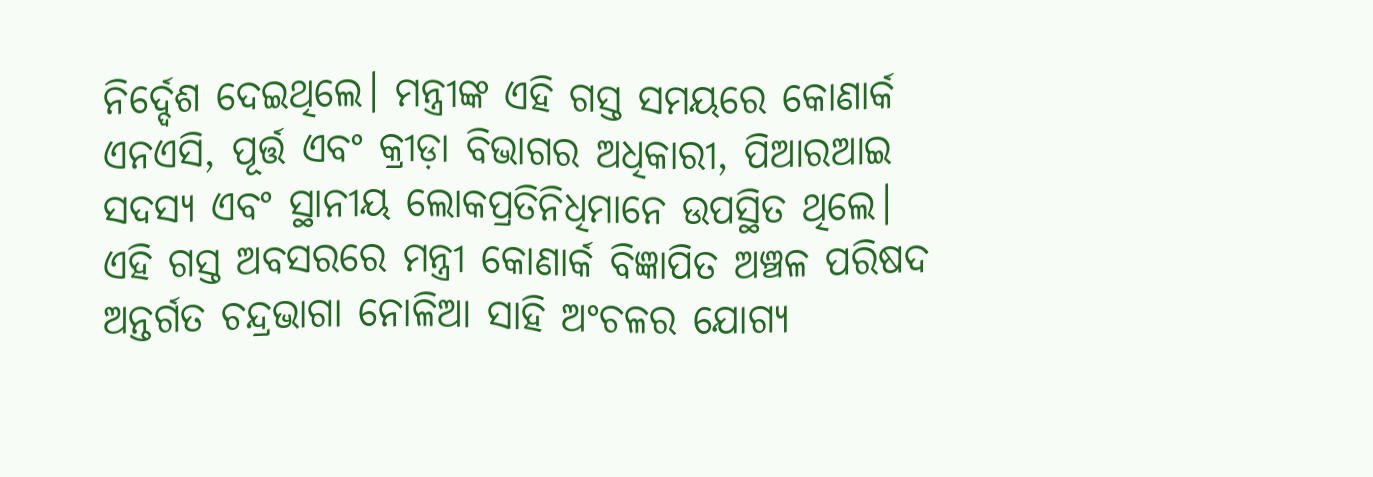ନିର୍ଦ୍ଦେଶ ଦେଇଥିଲେ। ମନ୍ତ୍ରୀଙ୍କ ଏହି ଗସ୍ତ ସମୟରେ କୋଣାର୍କ ଏନଏସି, ପୂର୍ତ୍ତ ଏବଂ କ୍ରୀଡ଼ା ବିଭାଗର ଅଧିକାରୀ, ପିଆରଆଇ ସଦସ୍ୟ ଏବଂ ସ୍ଥାନୀୟ ଲୋକପ୍ରତିନିଧିମାନେ ଉପସ୍ଥିତ ଥିଲେ।
ଏହି ଗସ୍ତ ଅବସରରେ ମନ୍ତ୍ରୀ କୋଣାର୍କ ବିଜ୍ଞାପିତ ଅଞ୍ଚଳ ପରିଷଦ ଅନ୍ତର୍ଗତ ଚନ୍ଦ୍ରଭାଗା ନୋଳିଆ ସାହି ଅଂଚଳର ଯୋଗ୍ୟ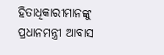ହିତାଧିକାରୀମାନଙ୍କୁ ପ୍ରଧାନମନ୍ତ୍ରୀ ଆବାସ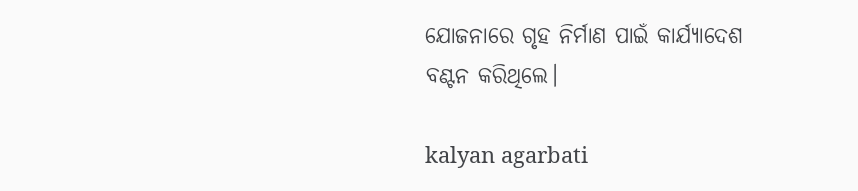ଯୋଜନାରେ ଗୃହ ନିର୍ମାଣ ପାଇଁ କାର୍ଯ୍ୟାଦେଶ ବଣ୍ଟନ କରିଥିଲେ।

kalyan agarbati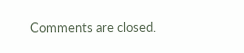Comments are closed.